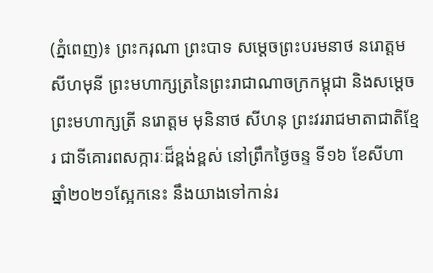(ភ្នំពេញ)៖ ព្រះករុណា ព្រះបាទ សម្តេចព្រះបរមនាថ នរោត្តម សីហមុនី ព្រះមហាក្សត្រនៃព្រះរាជាណាចក្រកម្ពុជា និងសម្តេចព្រះមហាក្សត្រី នរោត្តម មុនិនាថ សីហនុ ព្រះវររាជមាតាជាតិខ្មែរ ជាទីគោរពសក្ការៈដ៏ខ្ពង់ខ្ពស់ នៅព្រឹកថ្ងៃចន្ទ ទី១៦ ខែសីហា ឆ្នាំ២០២១ស្អែកនេះ នឹងយាងទៅកាន់រ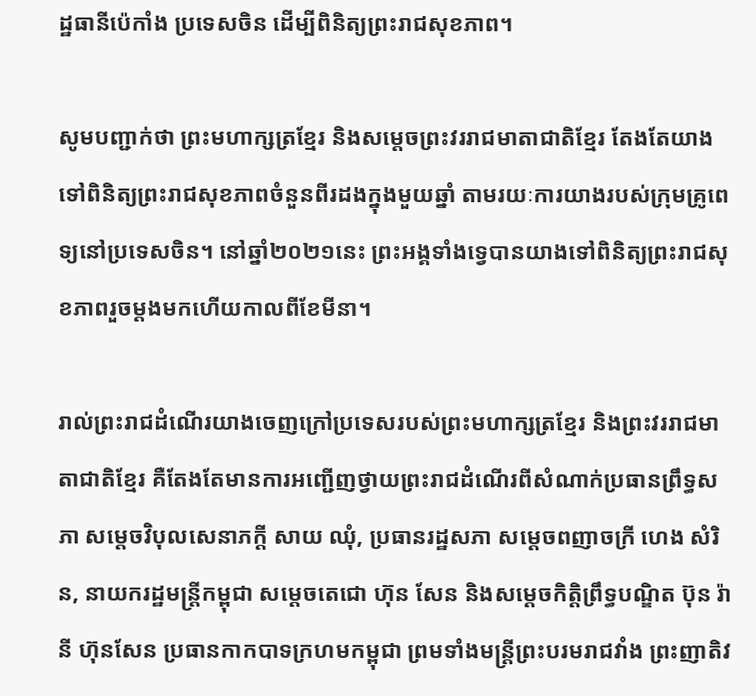ដ្ឋធានីប៉េកាំង ប្រទេសចិន ដើម្បីពិនិត្យព្រះរាជសុខភាព។

សូមបញ្ជាក់ថា ព្រះមហាក្សត្រខ្មែរ និងសម្តេចព្រះវររាជមាតាជាតិខ្មែរ តែងតែយាងទៅពិនិត្យព្រះរាជសុខភាពចំនួនពីរដងក្នុងមួយឆ្នាំ តាមរយៈការយាងរបស់ក្រុមគ្រូពេទ្យនៅប្រទេសចិន។ នៅឆ្នាំ២០២១នេះ ព្រះអង្គទាំងទ្វេបានយាងទៅពិនិត្យព្រះរាជសុខភាពរួចម្តងមកហើយកាលពីខែមីនា។

រាល់ព្រះរាជដំណើរយាងចេញក្រៅប្រទេសរបស់ព្រះមហាក្សត្រខ្មែរ និងព្រះវររាជមាតាជាតិខ្មែរ គឺតែងតែមានការអញ្ជើញថ្វាយព្រះរាជដំណើរពីសំណាក់ប្រធានព្រឹទ្ធសភា សម្តេចវិបុលសេនាភក្តី សាយ ឈុំ, ប្រធានរដ្ឋសភា សម្តេចពញាចក្រី ហេង សំរិន, នាយករដ្ឋមន្ត្រីកម្ពុជា សម្តេចតេជោ ហ៊ុន សែន និងសម្តេចកិត្តិព្រឹទ្ធបណ្ឌិត ប៊ុន រ៉ានី ហ៊ុនសែន ប្រធានកាកបាទក្រហមកម្ពុជា ព្រមទាំងមន្ត្រីព្រះបរមរាជវាំង ព្រះញាតិវ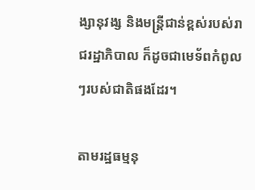ង្សានុវង្ស និងមន្ត្រីជាន់ខ្ពស់របស់រាជរដ្ឋាភិបាល ក៏ដូចជាមេទ័ពកំពូលៗរបស់ជាតិផងដែរ។

តាមរដ្ឋធម្មនុ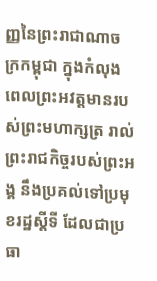ញ្ញនៃព្រះរាជាណាចក្រកម្ពុជា ក្នុងកំលុងពេលព្រះអវត្តមានរបស់ព្រះមហាក្សត្រ រាល់ព្រះរាជកិច្ចរបស់ព្រះអង្គ នឹងប្រគល់ទៅប្រមុខរដ្ឋស្តីទី ដែលជាប្រធា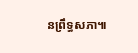នព្រឹទ្ធសភា៕